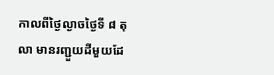កាលពីថ្ងៃល្ងាចថ្ងៃទី ៨ តុលា មានរញ្ជួយដីមួយដែ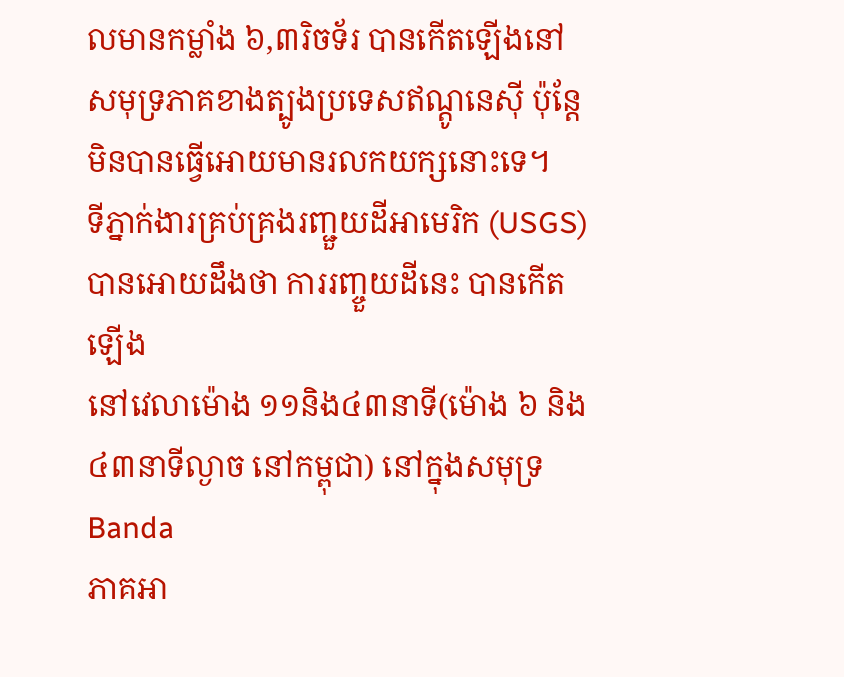លមានកម្លាំង ៦,៣រិចទ័រ បានកើតឡើងនៅ
សមុទ្រភាគខាងត្បូងប្រទេសឥណ្ដូនេស៊ី ប៉ុន្ដែមិនបានធ្វើអោយមានរលកយក្សនោះទេ។
ទីភ្នាក់ងារគ្រប់គ្រងរញ្ជួយដីអាមេរិក (USGS) បានអោយដឹងថា ការរញ្ចួយដីនេះ បានកើតឡើង
នៅវេលាម៉ោង ១១និង៤៣នាទី(ម៉ោង ៦ និង៤៣នាទីល្ងាច នៅកម្ពុជា) នៅក្នុងសមុទ្រ Banda
ភាគអា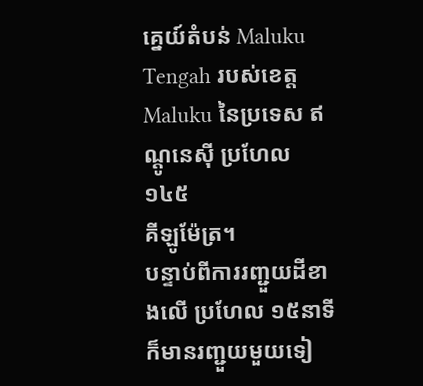គ្នេយ៍តំបន់ Maluku Tengah របស់ខេត្ត Maluku នៃប្រទេស ឥណ្ដូនេស៊ី ប្រហែល ១៤៥
គីឡូម៉ែត្រ។
បន្ទាប់ពីការរញ្ជួយដីខាងលើ ប្រហែល ១៥នាទី ក៏មានរញ្ជួយមួយទៀ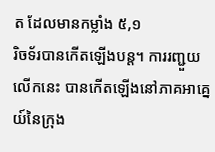ត ដែលមានកម្លាំង ៥,១
រិចទ័របានកើតឡើងបន្ដ។ ការរញ្ជួយលើកនេះ បានកើតឡើងនៅភាគអាគ្នេយ៍នៃក្រុង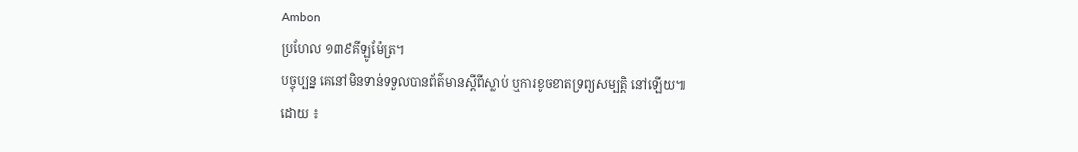Ambon
ប្រហែល ១៣៩គីឡូម៉ែត្រ។
បច្ចុប្បន្ន គេនៅមិនទាន់ទទួលបានព័ត៌មានស្ដីពីស្លាប់ ឬការខូចខាតទ្រព្យសម្បត្តិ នៅឡើយ៕
ដោយ ៖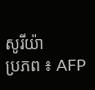សូរីយ៉ា
ប្រភព ៖ AFP